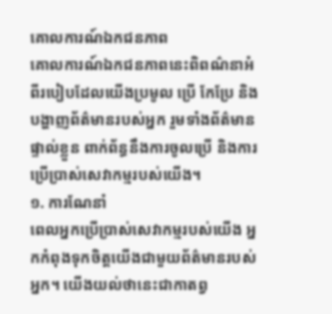គោលការណ៍ឯកជនភាព
គោលការណ៍ឯកជនភាពនេះពិពណ៌នាអំពីរបៀបដែលយើងប្រមូល ប្រើ កែប្រែ និងបង្ហាញព័ត៌មានរបស់អ្នក រួមទាំងព័ត៌មានផ្ទាល់ខ្លួន ពាក់ព័ន្ធនឹងការចូលប្រើ និងការប្រើប្រាស់សេវាកម្មរបស់យើង។
១. ការណែនាំ
ពេលអ្នកប្រើប្រាស់សេវាកម្មរបស់យើង អ្នកកំពុងទុកចិត្តយើងជាមួយព័ត៌មានរបស់អ្នក។ យើងយល់ថានេះជាកាតព្វ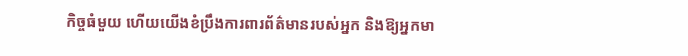កិច្ចធំមួយ ហើយយើងខំប្រឹងការពារព័ត៌មានរបស់អ្នក និងឱ្យអ្នកមា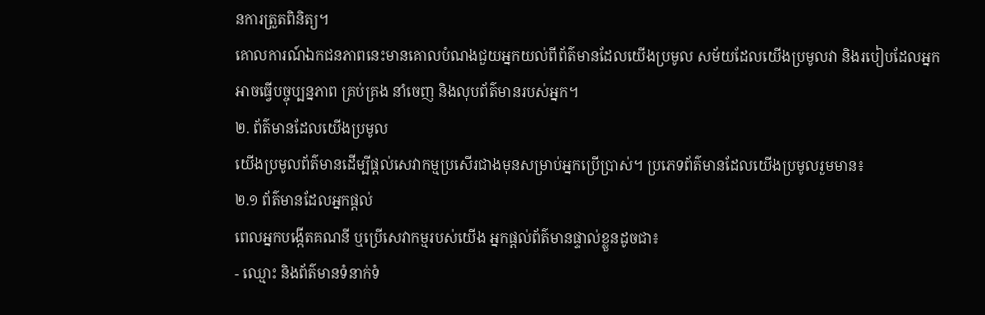នការត្រួតពិនិត្យ។
គោលការណ៍ឯកជនភាពនេះមានគោលបំណងជួយអ្នកយល់ពីព័ត៌មានដែលយើងប្រមូល សម័យដែលយើងប្រមូលវា និងរបៀបដែលអ្នកអាចធ្វើបច្ចុប្បន្នភាព គ្រប់គ្រង នាំចេញ និងលុបព័ត៌មានរបស់អ្នក។
២. ព័ត៌មានដែលយើងប្រមូល
យើងប្រមូលព័ត៌មានដើម្បីផ្តល់សេវាកម្មប្រសើរជាងមុនសម្រាប់អ្នកប្រើប្រាស់។ ប្រភេទព័ត៌មានដែលយើងប្រមូលរួមមាន៖
២.១ ព័ត៌មានដែលអ្នកផ្តល់
ពេលអ្នកបង្កើតគណនី ឬប្រើសេវាកម្មរបស់យើង អ្នកផ្តល់ព័ត៌មានផ្ទាល់ខ្លួនដូចជា៖
- ឈ្មោះ និងព័ត៌មានទំនាក់ទំ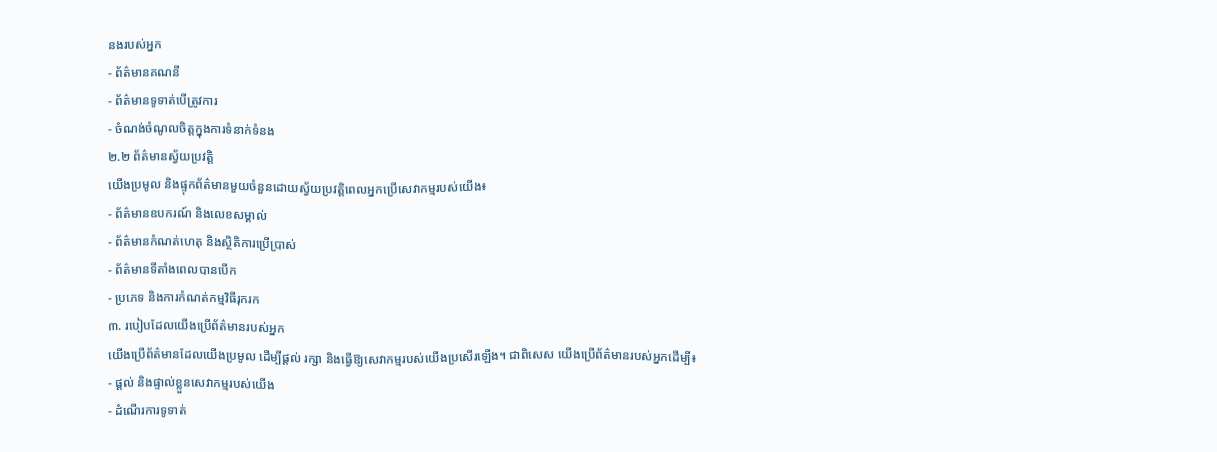នងរបស់អ្នក
- ព័ត៌មានគណនី
- ព័ត៌មានទូទាត់បើត្រូវការ
- ចំណង់ចំណូលចិត្តក្នុងការទំនាក់ទំនង
២.២ ព័ត៌មានស្វ័យប្រវត្តិ
យើងប្រមូល និងផ្ទុកព័ត៌មានមួយចំនួនដោយស្វ័យប្រវត្តិពេលអ្នកប្រើសេវាកម្មរបស់យើង៖
- ព័ត៌មានឧបករណ៍ និងលេខសម្គាល់
- ព័ត៌មានកំណត់ហេតុ និងស្ថិតិការប្រើប្រាស់
- ព័ត៌មានទីតាំងពេលបានបើក
- ប្រភេទ និងការកំណត់កម្មវិធីរុករក
៣. របៀបដែលយើងប្រើព័ត៌មានរបស់អ្នក
យើងប្រើព័ត៌មានដែលយើងប្រមូល ដើម្បីផ្តល់ រក្សា និងធ្វើឱ្យសេវាកម្មរបស់យើងប្រសើរឡើង។ ជាពិសេស យើងប្រើព័ត៌មានរបស់អ្នកដើម្បី៖
- ផ្តល់ និងផ្ទាល់ខ្លួនសេវាកម្មរបស់យើង
- ដំណើរការទូទាត់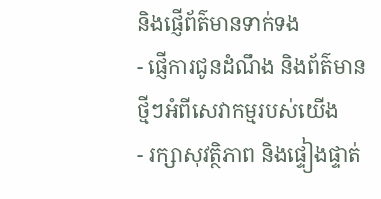និងផ្ញើព័ត៌មានទាក់ទង
- ផ្ញើការជូនដំណឹង និងព័ត៌មានថ្មីៗអំពីសេវាកម្មរបស់យើង
- រក្សាសុវត្ថិភាព និងផ្ទៀងផ្ទាត់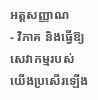អត្តសញ្ញាណ
- វិភាគ និងធ្វើឱ្យសេវាកម្មរបស់យើងប្រសើរឡើង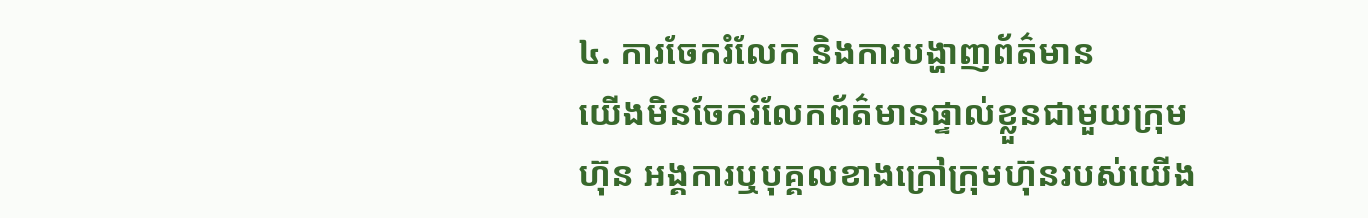៤. ការចែករំលែក និងការបង្ហាញព័ត៌មាន
យើងមិនចែករំលែកព័ត៌មានផ្ទាល់ខ្លួនជាមួយក្រុមហ៊ុន អង្គការឬបុគ្គលខាងក្រៅក្រុមហ៊ុនរបស់យើង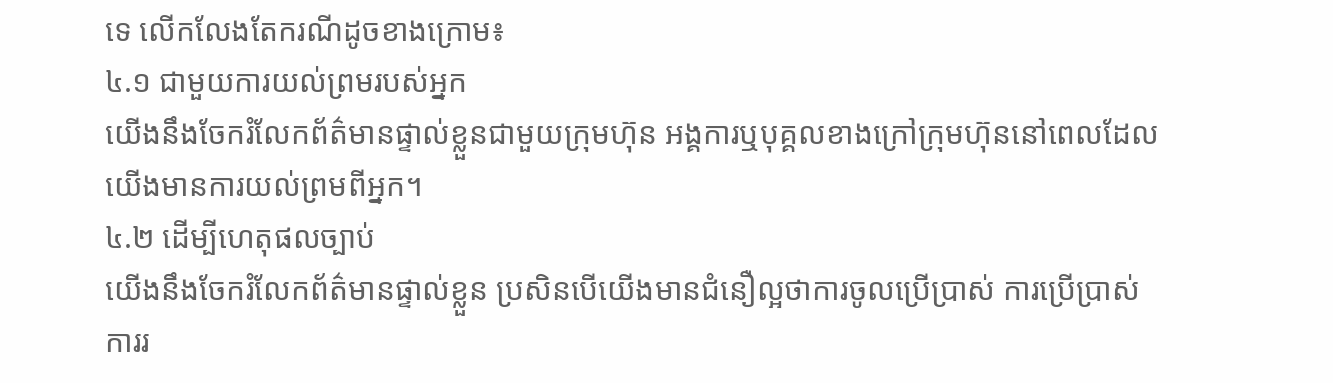ទេ លើកលែងតែករណីដូចខាងក្រោម៖
៤.១ ជាមួយការយល់ព្រមរបស់អ្នក
យើងនឹងចែករំលែកព័ត៌មានផ្ទាល់ខ្លួនជាមួយក្រុមហ៊ុន អង្គការឬបុគ្គលខាងក្រៅក្រុមហ៊ុននៅពេលដែលយើងមានការយល់ព្រមពីអ្នក។
៤.២ ដើម្បីហេតុផលច្បាប់
យើងនឹងចែករំលែកព័ត៌មានផ្ទាល់ខ្លួន ប្រសិនបើយើងមានជំនឿល្អថាការចូលប្រើប្រាស់ ការប្រើប្រាស់ ការរ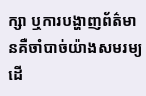ក្សា ឬការបង្ហាញព័ត៌មានគឺចាំបាច់យ៉ាងសមរម្យដើ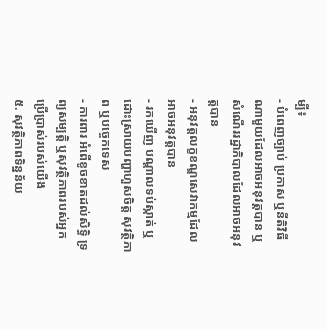ម្បី៖
- បំពេញច្បាប់ ប្រកាស ឬនីតិវិធីណាមួយដែលអាចអនុវត្តបាន ឬសំណើររដ្ឋាភិបាលដែលអាចអនុវត្តបាន
- អនុវត្តលក្ខខណ្ឌសេវាកម្មដែលអាចអនុវត្តបាន
- រកឃើញ បណ្តាលទប់ស្កាត់ ឬដោះស្រាយបញ្ហាហួសចិត្ត សុវត្ថិភាព ឬបច្ចេកទេស
- ការពារ អំពើខូចខាតដល់សិទ្ធិ ទ្រព្យសម្បត្តិ ឬសុវត្ថិភាពរបស់អ្នកប្រើប្រាស់របស់យើង
៥. សុវត្ថិភាពទិន្នន័យ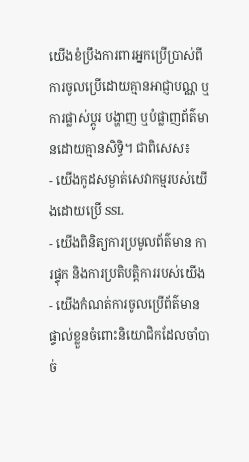យើងខំប្រឹងការពារអ្នកប្រើប្រាស់ពីការចូលប្រើដោយគ្មានអាជ្ញាបណ្ណ ឬការផ្លាស់ប្តូរ បង្ហាញ ឬបំផ្លាញព័ត៌មានដោយគ្មានសិទ្ធិ។ ជាពិសេស៖
- យើងកូដសម្ងាត់សេវាកម្មរបស់យើងដោយប្រើ SSL
- យើងពិនិត្យការប្រមូលព័ត៌មាន ការផ្ទុក និងការប្រតិបត្តិការរបស់យើង
- យើងកំណត់ការចូលប្រើព័ត៌មានផ្ទាល់ខ្លួនចំពោះនិយោជិកដែលចាំបាច់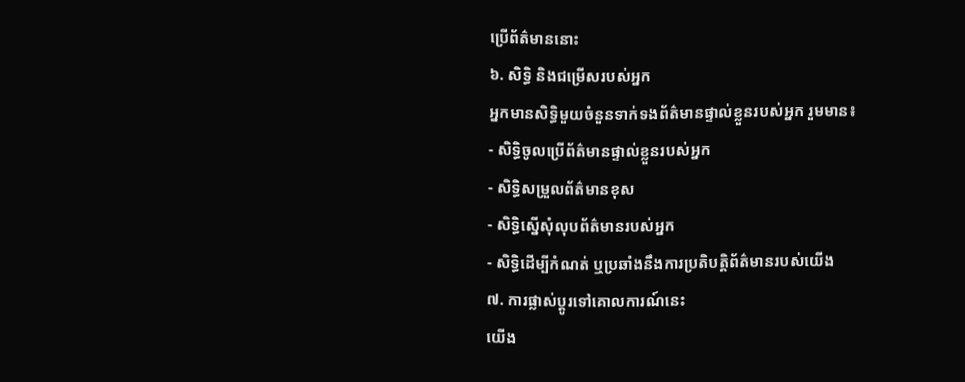ប្រើព័ត៌មាននោះ
៦. សិទ្ធិ និងជម្រើសរបស់អ្នក
អ្នកមានសិទ្ធិមួយចំនួនទាក់ទងព័ត៌មានផ្ទាល់ខ្លួនរបស់អ្នក រួមមាន៖
- សិទ្ធិចូលប្រើព័ត៌មានផ្ទាល់ខ្លួនរបស់អ្នក
- សិទ្ធិសម្រួលព័ត៌មានខុស
- សិទ្ធិស្នើសុំលុបព័ត៌មានរបស់អ្នក
- សិទ្ធិដើម្បីកំណត់ ឬប្រឆាំងនឹងការប្រតិបត្តិព័ត៌មានរបស់យើង
៧. ការផ្លាស់ប្តូរទៅគោលការណ៍នេះ
យើង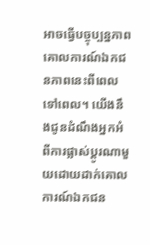អាចធ្វើបច្ចុប្បន្នភាពគោលការណ៍ឯកជនភាពនេះពីពេលទៅពេល។ យើងនឹងជូនដំណឹងអ្នកអំពីការផ្លាស់ប្តូរណាមួយដោយដាក់គោលការណ៍ឯកជន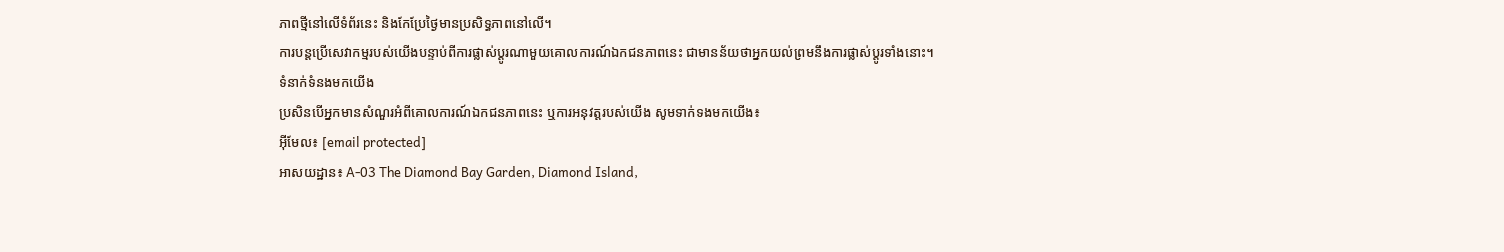ភាពថ្មីនៅលើទំព័រនេះ និងកែប្រែថ្ងៃមានប្រសិទ្ធភាពនៅលើ។
ការបន្តប្រើសេវាកម្មរបស់យើងបន្ទាប់ពីការផ្លាស់ប្តូរណាមួយគោលការណ៍ឯកជនភាពនេះ ជាមានន័យថាអ្នកយល់ព្រមនឹងការផ្លាស់ប្តូរទាំងនោះ។
ទំនាក់ទំនងមកយើង
ប្រសិនបើអ្នកមានសំណួរអំពីគោលការណ៍ឯកជនភាពនេះ ឬការអនុវត្តរបស់យើង សូមទាក់ទងមកយើង៖
អ៊ីមែល៖ [email protected]
អាសយដ្ឋាន៖ A-03 The Diamond Bay Garden, Diamond Island,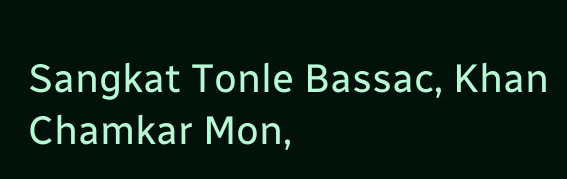Sangkat Tonle Bassac, Khan Chamkar Mon,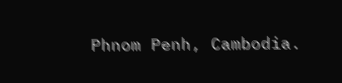Phnom Penh, Cambodia.